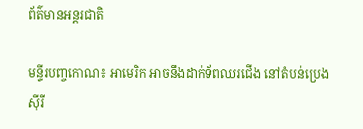ព័ត៌មានអន្តរជាតិ

មន្ទីរបញ្ចកោណ៖ អាមេរិក អាចនឹងដាក់ទ័ពឈរជើង នៅតំបន់ប្រេងស៊ីរី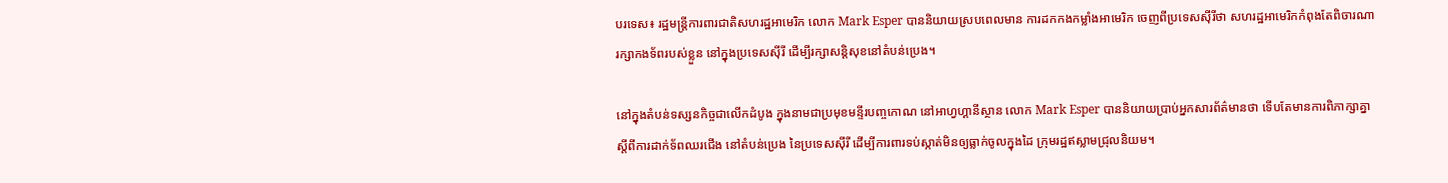បរទេស៖ រដ្ឋមន្ត្រីការពារជាតិសហរដ្ឋអាមេរិក លោក Mark Esper បាននិយាយស្របពេលមាន ការដកកងកម្លាំងអាមេរិក ចេញពីប្រទេសស៊ីរីថា សហរដ្ឋអាមេរិកកំពុងតែពិចារណា រក្សាកងទ័ពរបស់ខ្លួន នៅក្នុងប្រទេសស៊ីរី ដើម្បីរក្សាសន្តិសុខនៅតំបន់ប្រេង។

នៅក្នុងតំបន់ទស្សនកិច្ចជាលើកដំបូង ក្នុងនាមជាប្រមុខមន្ទីរបញ្ចកោណ នៅអាហ្វហ្គានីស្ថាន លោក Mark Esper បាននិយាយប្រាប់អ្នកសារព័ត៌មានថា ទើបតែមានការពិភាក្សាគ្នា ស្តីពីការដាក់ទ័ពឈរជើង នៅតំបន់ប្រេង នៃប្រទេសស៊ីរី ដើម្បីការពារទប់ស្កាត់មិនឲ្យធ្លាក់ចូលក្នុងដៃ ក្រុមរដ្ឋឥស្លាមជ្រុលនិយម។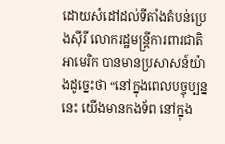ដោយសំដៅដល់ទីតាំងតំបន់ប្រេងស៊ីរី លោករដ្ឋមន្ត្រីការពារជាតិអាមេរិក បានមានប្រសាសន៍យ៉ាងដូច្នេះថា “នៅក្នុងពេលបច្ចុប្បន្ននេះ យើងមានកងទ័ព នៅក្នុង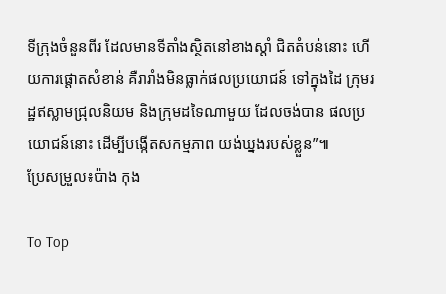ទីក្រុងចំនួនពីរ ដែលមានទីតាំងស្ថិតនៅខាងស្តាំ ជិតតំបន់នោះ ហើយការផ្តោតសំខាន់ គឺរារាំងមិនធ្លាក់ផលប្រយោជន៍ ទៅក្នុងដៃ ក្រុមរដ្ឋឥស្លាមជ្រុលនិយម និងក្រុមដទៃណាមួយ ដែលចង់បាន ផលប្រយោជន៍នោះ ដើម្បីបង្កើតសកម្មភាព យង់ឃ្នងរបស់ខ្លួន”៕
ប្រែសម្រួល៖ប៉ាង កុង

To Top